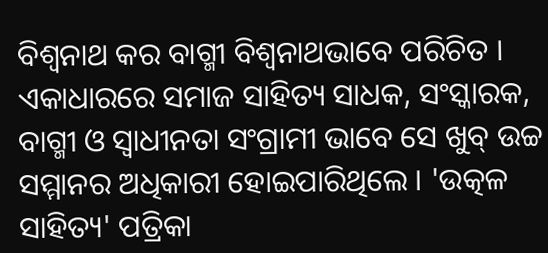ବିଶ୍ୱନାଥ କର ବାଗ୍ମୀ ବିଶ୍ଵନାଥଭାବେ ପରିଚିତ । ଏକାଧାରରେ ସମାଜ ସାହିତ୍ୟ ସାଧକ, ସଂସ୍କାରକ, ବାଗ୍ମୀ ଓ ସ୍ୱାଧୀନତା ସଂଗ୍ରାମୀ ଭାବେ ସେ ଖୁବ୍ ଉଚ୍ଚ ସମ୍ମାନର ଅଧିକାରୀ ହୋଇପାରିଥିଲେ । 'ଉତ୍କଳ ସାହିତ୍ୟ' ପତ୍ରିକା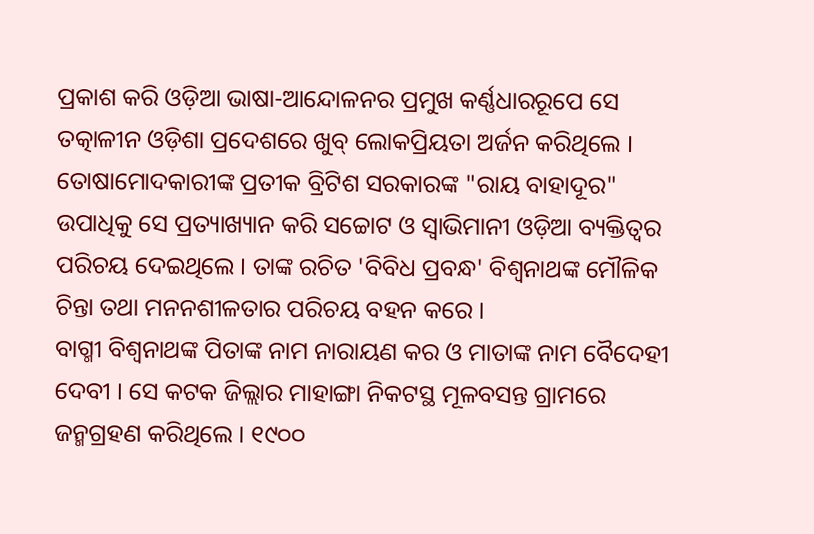ପ୍ରକାଶ କରି ଓଡ଼ିଆ ଭାଷା-ଆନ୍ଦୋଳନର ପ୍ରମୁଖ କର୍ଣ୍ଣଧାରରୂପେ ସେ ତତ୍କାଳୀନ ଓଡ଼ିଶା ପ୍ରଦେଶରେ ଖୁବ୍ ଲୋକପ୍ରିୟତା ଅର୍ଜନ କରିଥିଲେ । ତୋଷାମୋଦକାରୀଙ୍କ ପ୍ରତୀକ ବ୍ରିଟିଶ ସରକାରଙ୍କ "ରାୟ ବାହାଦୂର" ଉପାଧିକୁ ସେ ପ୍ରତ୍ୟାଖ୍ୟାନ କରି ସଚ୍ଚୋଟ ଓ ସ୍ଵାଭିମାନୀ ଓଡ଼ିଆ ବ୍ୟକ୍ତିତ୍ୱର ପରିଚୟ ଦେଇଥିଲେ । ତାଙ୍କ ରଚିତ 'ବିବିଧ ପ୍ରବନ୍ଧ' ବିଶ୍ୱନାଥଙ୍କ ମୌଳିକ ଚିନ୍ତା ତଥା ମନନଶୀଳତାର ପରିଚୟ ବହନ କରେ ।
ବାଗ୍ମୀ ବିଶ୍ଵନାଥଙ୍କ ପିତାଙ୍କ ନାମ ନାରାୟଣ କର ଓ ମାତାଙ୍କ ନାମ ବୈଦେହୀ ଦେବୀ । ସେ କଟକ ଜିଲ୍ଲାର ମାହାଙ୍ଗା ନିକଟସ୍ଥ ମୂଳବସନ୍ତ ଗ୍ରାମରେ ଜନ୍ମଗ୍ରହଣ କରିଥିଲେ । ୧୯୦୦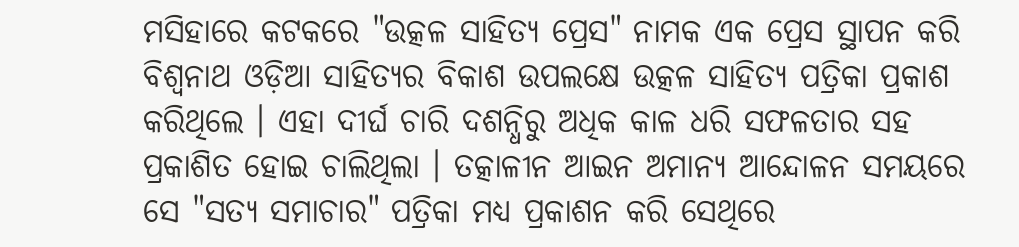ମସିହାରେ କଟକରେ "ଉତ୍କଳ ସାହିତ୍ୟ ପ୍ରେସ" ନାମକ ଏକ ପ୍ରେସ ସ୍ଥାପନ କରି ବିଶ୍ୱନାଥ ଓଡ଼ିଆ ସାହିତ୍ୟର ବିକାଶ ଉପଲକ୍ଷେ ଉତ୍କଳ ସାହିତ୍ୟ ପତ୍ରିକା ପ୍ରକାଶ କରିଥିଲେ । ଏହା ଦୀର୍ଘ ଚାରି ଦଶନ୍ଧିରୁ ଅଧିକ କାଳ ଧରି ସଫଳତାର ସହ ପ୍ରକାଶିତ ହୋଇ ଚାଲିଥିଲା । ତତ୍କାଳୀନ ଆଇନ ଅମାନ୍ୟ ଆନ୍ଦୋଳନ ସମୟରେ ସେ "ସତ୍ୟ ସମାଚାର" ପତ୍ରିକା ମଧ୍ୟ ପ୍ରକାଶନ କରି ସେଥିରେ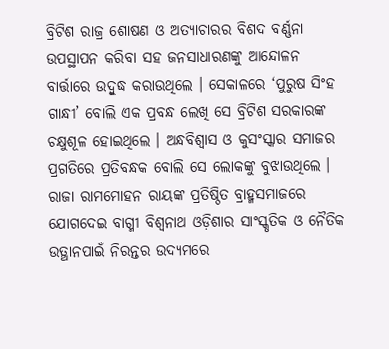ବ୍ରିଟିଶ ରାଜ୍ର ଶୋଷଣ ଓ ଅତ୍ୟାଚାରର ବିଶଦ ବର୍ଣ୍ଣନା ଉପସ୍ଥାପନ କରିବା ସହ ଜନସାଧାରଣଙ୍କୁ ଆନ୍ଦୋଳନ ବାର୍ତ୍ତାରେ ଉଦ୍ବୁଦ୍ଧ କରାଉଥିଲେ । ସେକାଳରେ ‘ପୁରୁଷ ସିଂହ ଗାନ୍ଧୀ’ ବୋଲି ଏକ ପ୍ରବନ୍ଧ ଲେଖି ସେ ବ୍ରିଟିଶ ସରକାରଙ୍କ ଚକ୍ଷୁଶୂଳ ହୋଇଥିଲେ । ଅନ୍ଧବିଶ୍ୱାସ ଓ କୁସଂସ୍କାର ସମାଜର ପ୍ରଗତିରେ ପ୍ରତିବନ୍ଧକ ବୋଲି ସେ ଲୋକଙ୍କୁ ବୁଝାଉଥିଲେ । ରାଜା ରାମମୋହନ ରାୟଙ୍କ ପ୍ରତିଷ୍ଠିତ ବ୍ରାହ୍ମସମାଜରେ ଯୋଗଦେଇ ବାଗ୍ମୀ ବିଶ୍ଵନାଥ ଓଡ଼ିଶାର ସାଂସ୍କୃତିକ ଓ ନୈତିକ ଉତ୍ଥାନପାଇଁ ନିରନ୍ତର ଉଦ୍ୟମରେ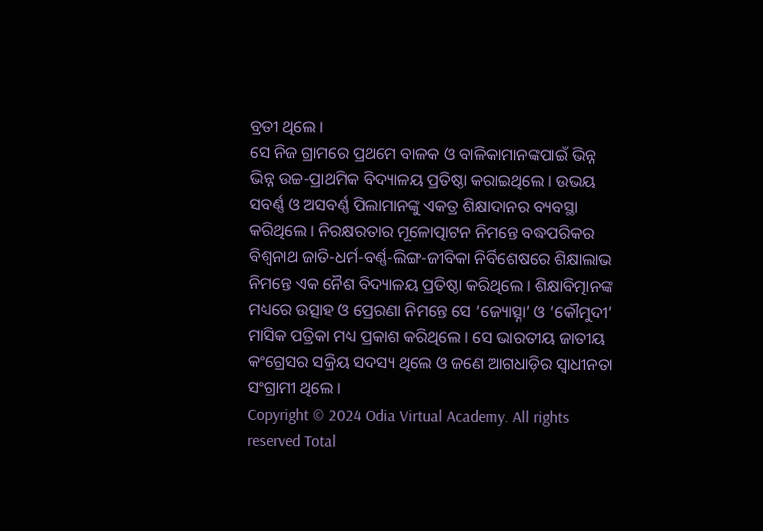ବ୍ରତୀ ଥିଲେ ।
ସେ ନିଜ ଗ୍ରାମରେ ପ୍ରଥମେ ବାଳକ ଓ ବାଳିକାମାନଙ୍କପାଇଁ ଭିନ୍ନ ଭିନ୍ନ ଉଚ୍ଚ-ପ୍ରାଥମିକ ବିଦ୍ୟାଳୟ ପ୍ରତିଷ୍ଠା କରାଇଥିଲେ । ଉଭୟ ସବର୍ଣ୍ଣ ଓ ଅସବର୍ଣ୍ଣ ପିଲାମାନଙ୍କୁ ଏକତ୍ର ଶିକ୍ଷାଦାନର ବ୍ୟବସ୍ଥା କରିଥିଲେ । ନିରକ୍ଷରତାର ମୂଳୋତ୍ପାଟନ ନିମନ୍ତେ ବଦ୍ଧପରିକର ବିଶ୍ଵନାଥ ଜାତି-ଧର୍ମ-ବର୍ଣ୍ଣ-ଲିଙ୍ଗ-ଜୀବିକା ନିର୍ବିଶେଷରେ ଶିକ୍ଷାଲାଭ ନିମନ୍ତେ ଏକ ନୈଶ ବିଦ୍ୟାଳୟ ପ୍ରତିଷ୍ଠା କରିଥିଲେ । ଶିକ୍ଷାବିତ୍ମାନଙ୍କ ମଧ୍ୟରେ ଉତ୍ସାହ ଓ ପ୍ରେରଣା ନିମନ୍ତେ ସେ ‘ଜ୍ୟୋତ୍ସ୍ନା’ ଓ ‘କୌମୁଦୀ’ ମାସିକ ପତ୍ରିକା ମଧ୍ୟ ପ୍ରକାଶ କରିଥିଲେ । ସେ ଭାରତୀୟ ଜାତୀୟ କଂଗ୍ରେସର ସକ୍ରିୟ ସଦସ୍ୟ ଥିଲେ ଓ ଜଣେ ଆଗଧାଡ଼ିର ସ୍ଵାଧୀନତା ସଂଗ୍ରାମୀ ଥିଲେ ।
Copyright © 2024 Odia Virtual Academy. All rights reserved Total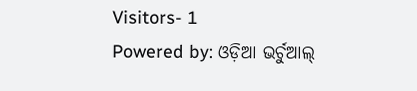Visitors- 1
Powered by: ଓଡ଼ିଆ ଭର୍ଚୁଆଲ୍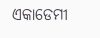ଏକାଡେମୀ